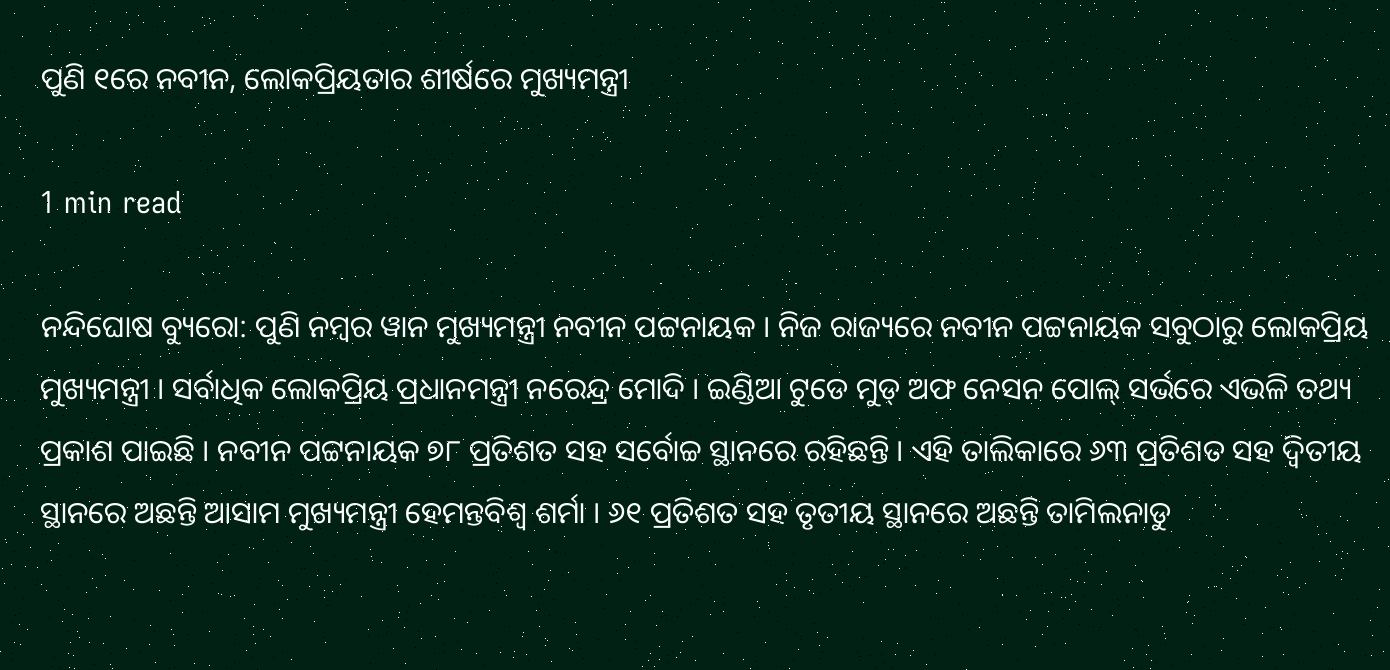ପୁଣି ୧ରେ ନବୀନ, ଲୋକପ୍ରିୟତାର ଶୀର୍ଷରେ ମୁଖ୍ୟମନ୍ତ୍ରୀ

1 min read

ନନ୍ଦିଘୋଷ ବ୍ୟୁରୋ: ପୁଣି ନମ୍ବର ୱାନ ମୁଖ୍ୟମନ୍ତ୍ରୀ ନବୀନ ପଟ୍ଟନାୟକ । ନିଜ ରାଜ୍ୟରେ ନବୀନ ପଟ୍ଟନାୟକ ସବୁଠାରୁ ଲୋକପ୍ରିୟ ମୁଖ୍ୟମନ୍ତ୍ରୀ । ସର୍ବାଧିକ ଲୋକପ୍ରିୟ ପ୍ରଧାନମନ୍ତ୍ରୀ ନରେନ୍ଦ୍ର ମୋଦି । ଇଣ୍ଡିଆ ଟୁଡେ ମୁଡ୍ ଅଫ ନେସନ ପୋଲ୍ ସର୍ଭରେ ଏଭଳି ତଥ୍ୟ ପ୍ରକାଶ ପାଇଛି । ନବୀନ ପଟ୍ଟନାୟକ ୭୮ ପ୍ରତିଶତ ସହ ସର୍ବୋଚ୍ଚ ସ୍ଥାନରେ ରହିଛନ୍ତି । ଏହି ତାଲିକାରେ ୬୩ ପ୍ରତିଶତ ସହ ଦ୍ୱିତୀୟ ସ୍ଥାନରେ ଅଛନ୍ତି ଆସାମ ମୁଖ୍ୟମନ୍ତ୍ରୀ ହେମନ୍ତବିଶ୍ୱ ଶର୍ମା । ୬୧ ପ୍ରତିଶତ ସହ ତୃତୀୟ ସ୍ଥାନରେ ଅଛନ୍ତି ତାମିଲନାଡୁ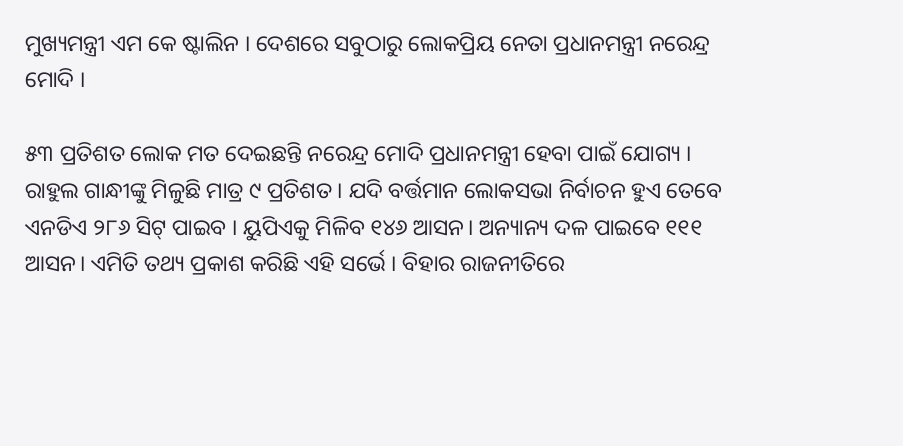ମୁଖ୍ୟମନ୍ତ୍ରୀ ଏମ କେ ଷ୍ଟାଲିନ । ଦେଶରେ ସବୁଠାରୁ ଲୋକପ୍ରିୟ ନେତା ପ୍ରଧାନମନ୍ତ୍ରୀ ନରେନ୍ଦ୍ର ମୋଦି ।

୫୩ ପ୍ରତିଶତ ଲୋକ ମତ ଦେଇଛନ୍ତି ନରେନ୍ଦ୍ର ମୋଦି ପ୍ରଧାନମନ୍ତ୍ରୀ ହେବା ପାଇଁ ଯୋଗ୍ୟ । ରାହୁଲ ଗାନ୍ଧୀଙ୍କୁ ମିଳୁଛି ମାତ୍ର ୯ ପ୍ରତିଶତ । ଯଦି ବର୍ତ୍ତମାନ ଲୋକସଭା ନିର୍ବାଚନ ହୁଏ ତେବେ ଏନଡିଏ ୨୮୬ ସିଟ୍ ପାଇବ । ୟୁପିଏକୁ ମିଳିବ ୧୪୬ ଆସନ। ଅନ୍ୟାନ୍ୟ ଦଳ ପାଇବେ ୧୧୧ ଆସନ। ଏମିତି ତଥ୍ୟ ପ୍ରକାଶ କରିଛି ଏହି ସର୍ଭେ । ବିହାର ରାଜନୀତିରେ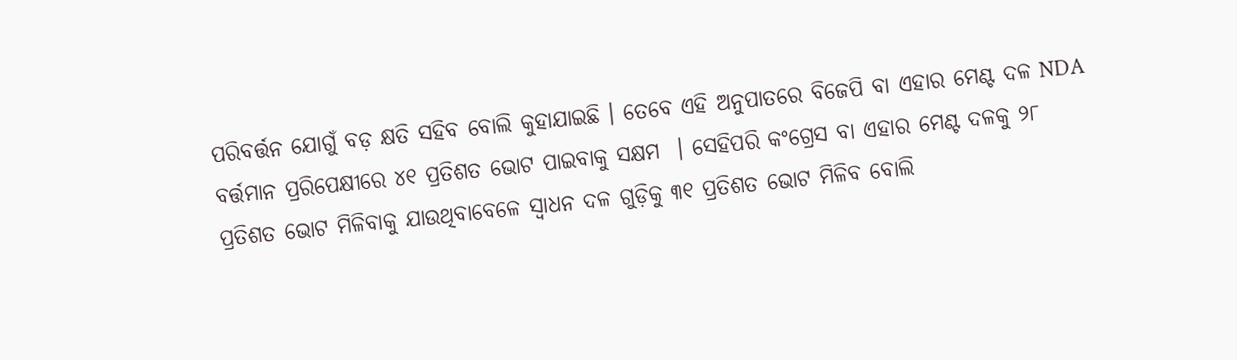ପରିବର୍ତ୍ତନ ଯୋଗୁଁ ବଡ଼ କ୍ଷତି ସହିବ ବୋଲି କୁହାଯାଇଛି । ତେବେ ଏହି ଅନୁପାତରେ ବିଜେପି ବା ଏହାର ମେଣ୍ଟ ଦଳ NDA ବର୍ତ୍ତମାନ ପ୍ରରିପେକ୍ଷୀରେ ୪୧ ପ୍ରତିଶତ ଭୋଟ ପାଇବାକୁ ସକ୍ଷମ  । ସେହିପରି କଂଗ୍ରେସ ବା ଏହାର ମେଣ୍ଟ ଦଳକୁ ୨୮ ପ୍ରତିଶତ ଭୋଟ ମିଳିବାକୁ ଯାଉଥିବାବେଳେ ସ୍ୱାଧନ ଦଳ ଗୁଡ଼ିକୁ ୩୧ ପ୍ରତିଶତ ଭୋଟ ମିଳିବ ବୋଲି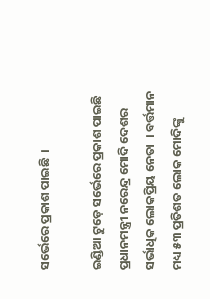ସର୍ଭେରେ ପ୍ରକାଶ ପାଇଛି  ।

ଇଣ୍ଡିଆ ଟୁଡ଼େ ସର୍ଭେରେ ପ୍ରକାଶ ପାଇଛି ପ୍ରଧାନମନ୍ତ୍ରୀ ନରେନ୍ଦ୍ର ମୋଦି ଦେଶର ସର୍ଭାଧିକ ଲୋକପ୍ରିୟ ନେତା  । ବର୍ତ୍ତମାନ ମଧ୍ୟ ୫୩ ପ୍ରତିଶତ ଲୋକ ମୋଦିଙ୍କୁ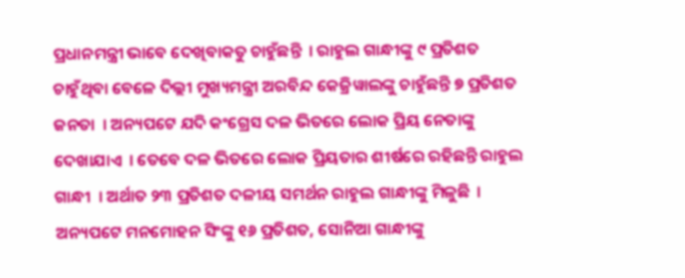ପ୍ରଧାନମନ୍ତ୍ରୀ ଭାବେ ଦେଖିବାକତୁ ଚାହୁଁଛନ୍ତି  । ରାହୁଲ ଗାନ୍ଧୀଙ୍କୁ ୯ ପ୍ରତିଶତ ଚାହୁଁଥିବା ବେଳେ ଦିଲ୍ଲୀ ମୁଖ୍ୟମନ୍ତ୍ରୀ ଅରବିନ୍ଦ କେଜ୍ରିୱାଲଙ୍କୁ ଚାହୁଁଛନ୍ତି ୭ ପ୍ରତିଶତ ଜନତା  । ଅନ୍ୟପଟେ ଯଦି କଂଗ୍ରେସ ଦଳ ଭିତରେ ଲୋକ ପ୍ରିୟ ନେତାଙ୍କୁ ଦେଖାଯାଏ  । ତେବେ ଦଳ ଭିତରେ ଲୋକ ପ୍ରିୟତାର ଶୀର୍ଷରେ ରହିଛନ୍ତି ରାହୁଲ ଗାନ୍ଧୀ  । ଅର୍ଥାତ ୨୩ ପ୍ରତିଶତ ଦଳୀୟ ସମର୍ଥନ ରାହୁଲ ଗାନ୍ଧୀଙ୍କୁ ମିଳୁଛି  । ଅନ୍ୟପଟେ ମନମୋହନ ସିଂଙ୍କୁ ୧୬ ପ୍ରତିଶତ, ସୋନିଆ ଗାନ୍ଧୀଙ୍କୁ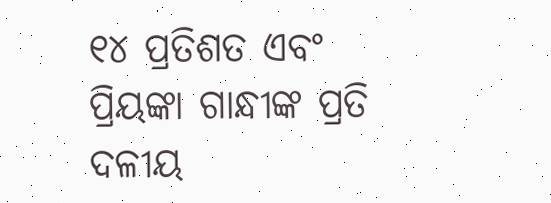୧୪ ପ୍ରତିଶତ ଏବଂ ପ୍ରିୟଙ୍କା ଗାନ୍ଧୀଙ୍କ ପ୍ରତି ଦଳୀୟ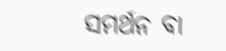ସମର୍ଥନ ବା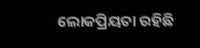ଲୋକପ୍ରିୟତା ରହିଛି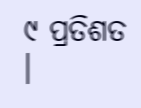୯ ପ୍ରତିଶତ  ।